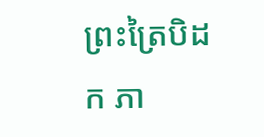ព្រះត្រៃបិដក ភា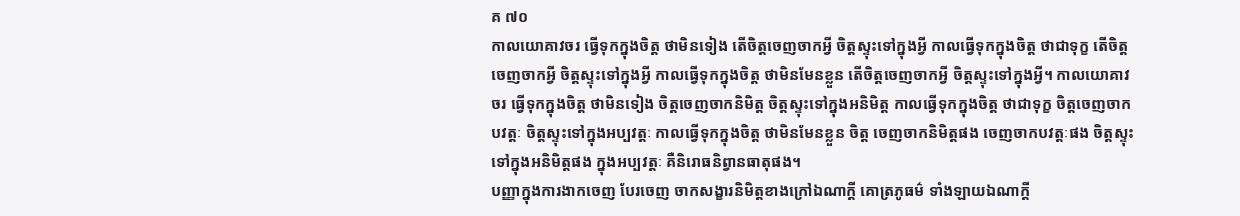គ ៧០
កាលយោគាវចរ ធ្វើទុកក្នុងចិត្ត ថាមិនទៀង តើចិត្តចេញចាកអ្វី ចិត្តស្ទុះទៅក្នុងអ្វី កាលធ្វើទុកក្នុងចិត្ត ថាជាទុក្ខ តើចិត្តចេញចាកអ្វី ចិត្តស្ទុះទៅក្នុងអ្វី កាលធ្វើទុកក្នុងចិត្ត ថាមិនមែនខ្លួន តើចិត្តចេញចាកអ្វី ចិត្តស្ទុះទៅក្នុងអ្វី។ កាលយោគាវចរ ធ្វើទុកក្នុងចិត្ត ថាមិនទៀង ចិត្តចេញចាកនិមិត្ត ចិត្តស្ទុះទៅក្នុងអនិមិត្ត កាលធ្វើទុកក្នុងចិត្ត ថាជាទុក្ខ ចិត្តចេញចាកបវត្តៈ ចិត្តស្ទុះទៅក្នុងអប្បវត្តៈ កាលធ្វើទុកក្នុងចិត្ត ថាមិនមែនខ្លួន ចិត្ត ចេញចាកនិមិត្តផង ចេញចាកបវត្តៈផង ចិត្តស្ទុះទៅក្នុងអនិមិត្តផង ក្នុងអប្បវត្តៈ គឺនិរោធនិព្វានធាតុផង។
បញ្ញាក្នុងការងាកចេញ បែរចេញ ចាកសង្ខារនិមិត្តខាងក្រៅឯណាក្ដី គោត្រភូធម៌ ទាំងឡាយឯណាក្ដី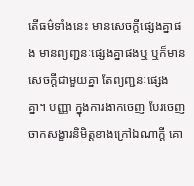តើធម៌ទាំងនេះ មានសេចក្ដីផ្សេងគ្នាផង មានព្យញ្ជនៈផ្សេងគ្នាផងឬ ឬក៏មានសេចក្ដីជាមួយគ្នា តែព្យញ្ជនៈផ្សេងគ្នា។ បញ្ញា ក្នុងការងាកចេញ បែរចេញ ចាកសង្ខារនិមិត្តខាងក្រៅឯណាក្ដី គោ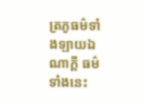ត្រភូធម៌ទាំងឡាយឯណាក្ដី ធម៌ទាំងនេះ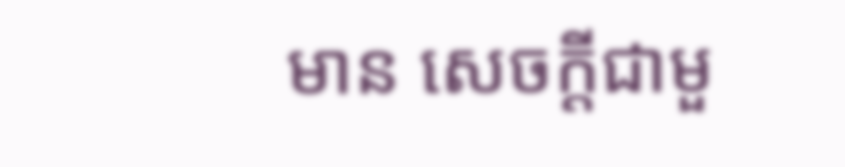មាន សេចក្ដីជាមួ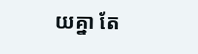យគ្នា តែ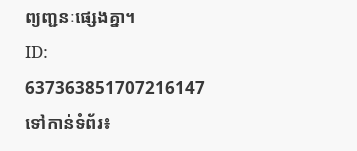ព្យញ្ជនៈផ្សេងគ្នា។
ID: 637363851707216147
ទៅកាន់ទំព័រ៖